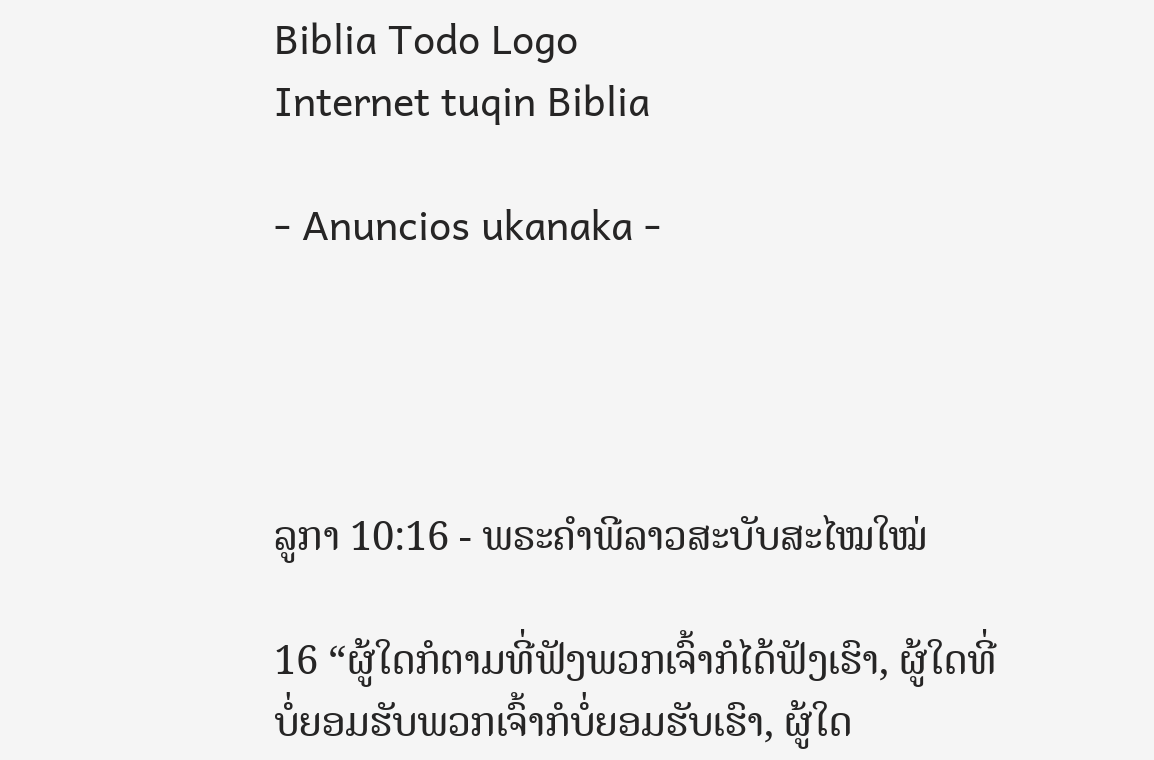Biblia Todo Logo
Internet tuqin Biblia

- Anuncios ukanaka -




ລູກາ 10:16 - ພຣະຄຳພີລາວສະບັບສະໄໝໃໝ່

16 “ຜູ້ໃດກໍຕາມທີ່ຟັງພວກເຈົ້າກໍໄດ້ຟັງເຮົາ, ຜູ້ໃດທີ່ບໍ່ຍອມຮັບພວກເຈົ້າກໍບໍ່ຍອມຮັບເຮົາ, ຜູ້ໃດ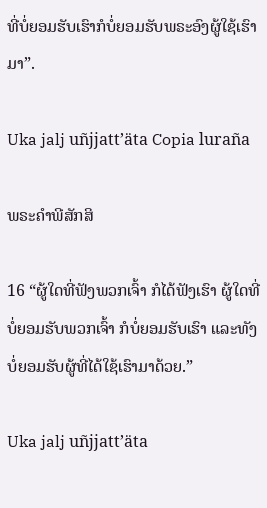ທີ່ບໍ່ຍອມຮັບເຮົາກໍບໍ່ຍອມຮັບພຣະອົງຜູ້ໃຊ້ເຮົາມາ”.

Uka jalj uñjjattʼäta Copia luraña

ພຣະຄຳພີສັກສິ

16 “ຜູ້ໃດທີ່ຟັງພວກເຈົ້າ ກໍໄດ້ຟັງເຮົາ ຜູ້ໃດທີ່ບໍ່ຍອມຮັບພວກເຈົ້າ ກໍບໍ່ຍອມຮັບເຮົາ ແລະທັງບໍ່ຍອມຮັບຜູ້ທີ່ໄດ້ໃຊ້ເຮົາມາດ້ວຍ.”

Uka jalj uñjjattʼäta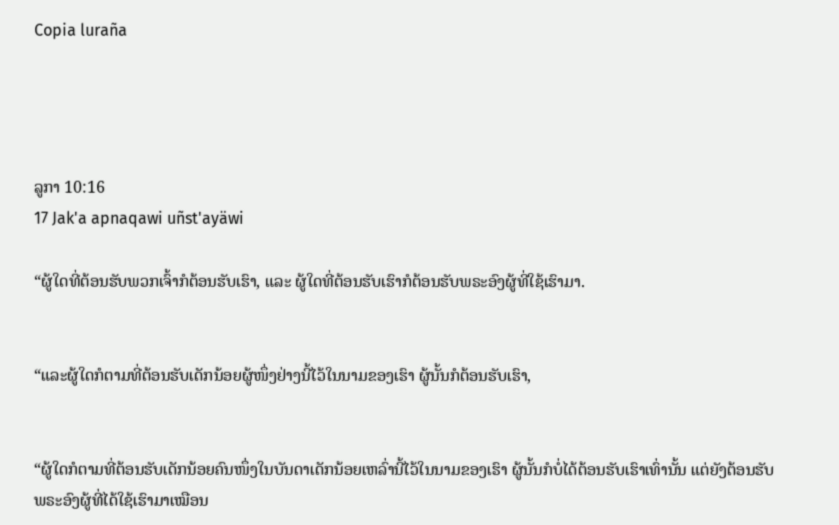Copia luraña




ລູກາ 10:16
17 Jak'a apnaqawi uñst'ayäwi

“ຜູ້ໃດທີ່ຕ້ອນຮັບພວກເຈົ້າກໍຕ້ອນຮັບເຮົາ, ແລະ ຜູ້ໃດທີ່ຕ້ອນຮັບເຮົາກໍຕ້ອນຮັບພຣະອົງຜູ້ທີ່ໃຊ້ເຮົາມາ.


“ແລະຜູ້ໃດກໍຕາມທີ່ຕ້ອນຮັບເດັກນ້ອຍຜູ້ໜຶ່ງຢ່າງນີ້ໄວ້ໃນນາມຂອງເຮົາ ຜູ້ນັ້ນກໍຕ້ອນຮັບເຮົາ,


“ຜູ້ໃດກໍຕາມທີ່ຕ້ອນຮັບເດັກນ້ອຍຄົນໜຶ່ງໃນບັນດາເດັກນ້ອຍເຫລົ່ານີ້ໄວ້ໃນນາມຂອງເຮົາ ຜູ້ນັ້ນກໍບໍ່ໄດ້ຕ້ອນຮັບເຮົາເທົ່ານັ້ນ ແຕ່ຍັງຕ້ອນຮັບພຣະອົງຜູ້ທີ່ໄດ້ໃຊ້ເຮົາມາເໝືອນ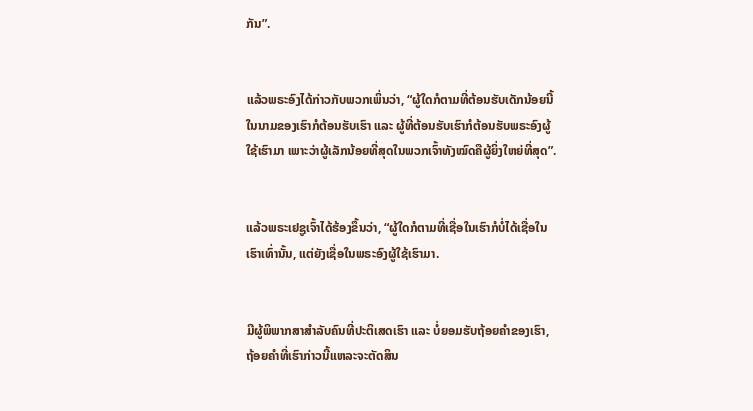ກັນ”.


ແລ້ວພຣະອົງໄດ້ກ່າວກັບພວກເພິ່ນວ່າ, “ຜູ້ໃດກໍຕາມທີ່ຕ້ອນຮັບເດັກນ້ອຍນີ້ໃນນາມຂອງເຮົາກໍຕ້ອນຮັບເຮົາ ແລະ ຜູ້ທີ່ຕ້ອນຮັບເຮົາກໍຕ້ອນຮັບພຣະອົງຜູ້ໃຊ້ເຮົາມາ ເພາະວ່າຜູ້ເລັກນ້ອຍທີ່ສຸດໃນພວກເຈົ້າທັງໝົດຄືຜູ້ຍິ່ງໃຫຍ່ທີ່ສຸດ”.


ແລ້ວພຣະເຢຊູເຈົ້າໄດ້ຮ້ອງຂຶ້ນວ່າ, “ຜູ້ໃດກໍຕາມທີ່ເຊື່ອໃນເຮົາກໍບໍ່ໄດ້ເຊື່ອໃນເຮົາເທົ່ານັ້ນ, ແຕ່ຍັງເຊື່ອໃນພຣະອົງຜູ້ໃຊ້ເຮົາມາ.


ມີຜູ້ພິພາກສາສຳລັບຄົນທີ່ປະຕິເສດເຮົາ ແລະ ບໍ່ຍອມຮັບຖ້ອຍຄຳຂອງເຮົາ, ຖ້ອຍຄຳທີ່ເຮົາກ່າວນີ້ແຫລະຈະຕັດສິນ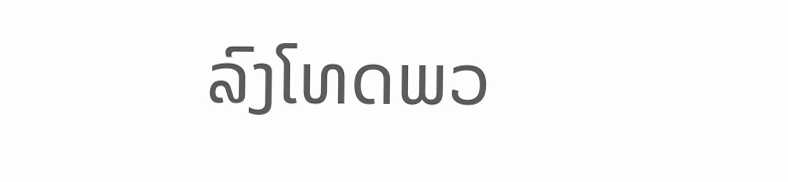ລົງໂທດພວ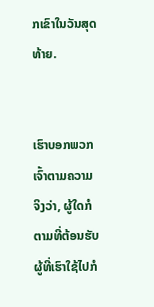ກເຂົາໃນວັນສຸດທ້າຍ.


ເຮົາບອກພວກເຈົ້າຕາມຄວາມຈິງວ່າ, ຜູ້ໃດກໍຕາມທີ່ຕ້ອນຮັບຜູ້ທີ່ເຮົາໃຊ້ໄປກໍ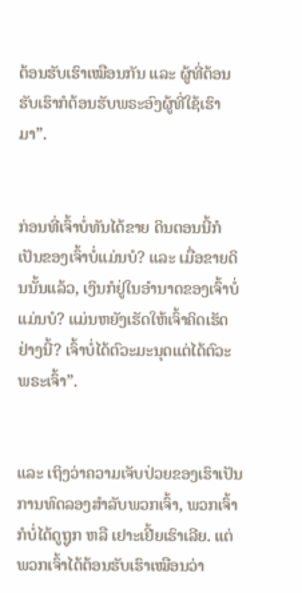ຕ້ອນຮັບເຮົາເໝືອນກັນ ແລະ ຜູ້ທີ່ຕ້ອນຮັບເຮົາກໍຕ້ອນຮັບພຣະອົງຜູ້ທີ່ໃຊ້ເຮົາມາ”.


ກ່ອນທີ່ເຈົ້າບໍ່ທັນໄດ້ຂາຍ ດິນຕອນນີ້ກໍເປັນຂອງເຈົ້າບໍ່ແມ່ນບໍ? ແລະ ເມື່ອຂາຍດິນນັ້ນແລ້ວ, ເງິນກໍຢູ່ໃນອຳນາດຂອງເຈົ້າບໍ່ແມ່ນບໍ? ແມ່ນຫຍັງເຮັດໃຫ້ເຈົ້າຄິດເຮັດຢ່າງນີ້? ເຈົ້າບໍ່ໄດ້ຕົວະມະນຸດແຕ່ໄດ້ຕົວະພຣະເຈົ້າ”.


ແລະ ເຖິງວ່າຄວາມເຈັບປ່ວຍຂອງເຮົາເປັນການທົດລອງສຳລັບພວກເຈົ້າ, ພວກເຈົ້າກໍບໍ່ໄດ້ດູຖູກ ຫລື ເຢາະເຢີ້ຍເຮົາເລີຍ. ແຕ່ພວກເຈົ້າໄດ້ຕ້ອນຮັບເຮົາເໝືອນວ່າ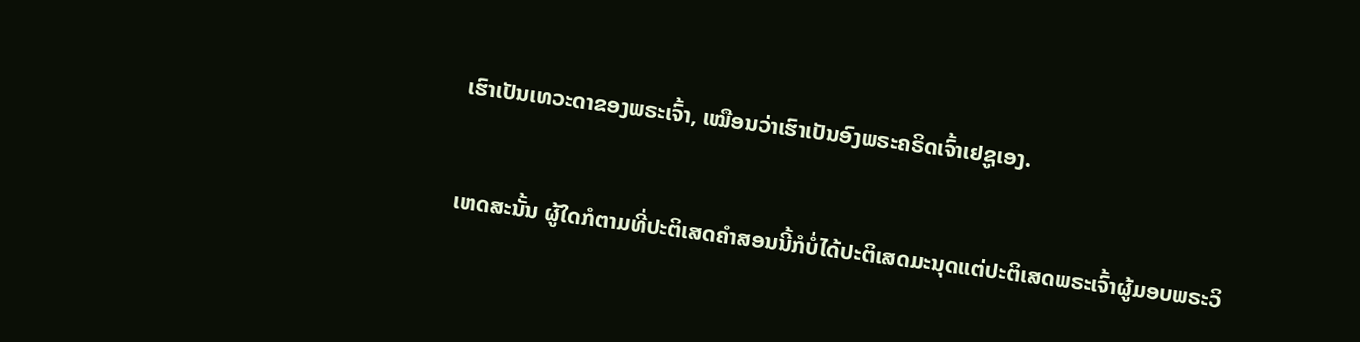ເຮົາເປັນເທວະດາຂອງພຣະເຈົ້າ, ເໝືອນວ່າເຮົາເປັນອົງພຣະຄຣິດເຈົ້າເຢຊູເອງ.


ເຫດສະນັ້ນ ຜູ້ໃດກໍຕາມທີ່ປະຕິເສດຄຳສອນນີ້ກໍບໍ່ໄດ້ປະຕິເສດມະນຸດແຕ່ປະຕິເສດພຣະເຈົ້າຜູ້ມອບພຣະວິ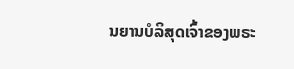ນຍານບໍລິສຸດເຈົ້າຂອງພຣະ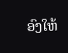ອົງໃຫ້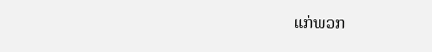ແກ່ພວກ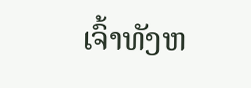ເຈົ້າທັງຫ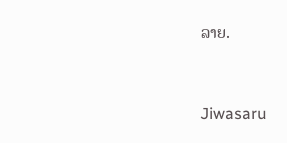ລາຍ.


Jiwasaru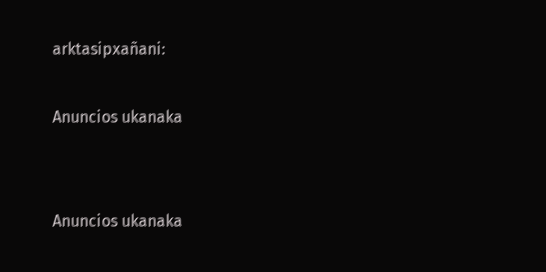arktasipxañani:

Anuncios ukanaka


Anuncios ukanaka